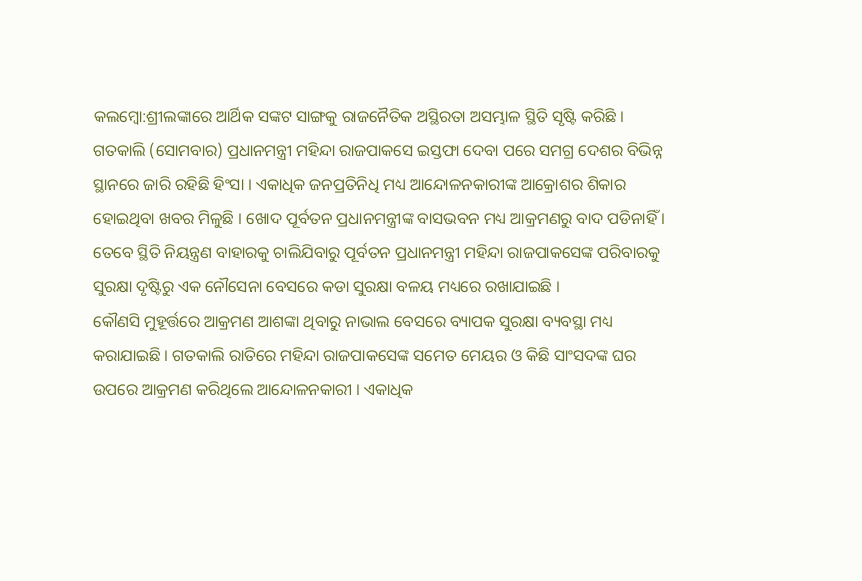କଲମ୍ବୋ:ଶ୍ରୀଲଙ୍କାରେ ଆର୍ଥିକ ସଙ୍କଟ ସାଙ୍ଗକୁ ରାଜନୈତିକ ଅସ୍ଥିରତା ଅସମ୍ଭାଳ ସ୍ଥିତି ସୃଷ୍ଟି କରିଛି । ଗତକାଲି (ସୋମବାର) ପ୍ରଧାନମନ୍ତ୍ରୀ ମହିନ୍ଦା ରାଜପାକସେ ଇସ୍ତଫା ଦେବା ପରେ ସମଗ୍ର ଦେଶର ବିଭିନ୍ନ ସ୍ଥାନରେ ଜାରି ରହିଛି ହିଂସା । ଏକାଧିକ ଜନପ୍ରତିନିଧି ମଧ୍ୟ ଆନ୍ଦୋଳନକାରୀଙ୍କ ଆକ୍ରୋଶର ଶିକାର ହୋଇଥିବା ଖବର ମିଳୁଛି । ଖୋଦ ପୂର୍ବତନ ପ୍ରଧାନମନ୍ତ୍ରୀଙ୍କ ବାସଭବନ ମଧ୍ୟ ଆକ୍ରମଣରୁ ବାଦ ପଡିନାହିଁ । ତେବେ ସ୍ଥିତି ନିୟନ୍ତ୍ରଣ ବାହାରକୁ ଚାଲିଯିବାରୁ ପୂର୍ବତନ ପ୍ରଧାନମନ୍ତ୍ରୀ ମହିନ୍ଦା ରାଜପାକସେଙ୍କ ପରିବାରକୁ ସୁରକ୍ଷା ଦୃଷ୍ଟିରୁ ଏକ ନୌସେନା ବେସରେ କଡା ସୁରକ୍ଷା ବଳୟ ମଧ୍ୟରେ ରଖାଯାଇଛି ।
କୌଣସି ମୁହୂର୍ତ୍ତରେ ଆକ୍ରମଣ ଆଶଙ୍କା ଥିବାରୁ ନାଭାଲ ବେସରେ ବ୍ୟାପକ ସୁରକ୍ଷା ବ୍ୟବସ୍ଥା ମଧ୍ୟ କରାଯାଇଛି । ଗତକାଲି ରାତିରେ ମହିନ୍ଦା ରାଜପାକସେଙ୍କ ସମେତ ମେୟର ଓ କିଛି ସାଂସଦଙ୍କ ଘର ଉପରେ ଆକ୍ରମଣ କରିଥିଲେ ଆନ୍ଦୋଳନକାରୀ । ଏକାଧିକ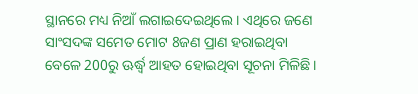ସ୍ଥାନରେ ମଧ୍ୟ ନିଆଁ ଲଗାଇଦେଇଥିଲେ । ଏଥିରେ ଜଣେ ସାଂସଦଙ୍କ ସମେତ ମୋଟ 8ଜଣ ପ୍ରାଣ ହରାଇଥିବା ବେଳେ 200ରୁ ଊର୍ଦ୍ଧ୍ବ ଆହତ ହୋଇଥିବା ସୂଚନା ମିଳିଛି ।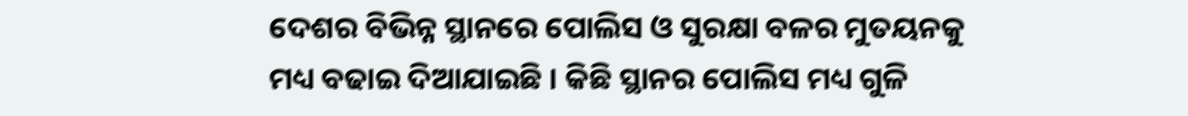ଦେଶର ବିଭିନ୍ନ ସ୍ଥାନରେ ପୋଲିସ ଓ ସୁରକ୍ଷା ବଳର ମୁତୟନକୁ ମଧ୍ୟ ବଢାଇ ଦିଆଯାଇଛି । କିଛି ସ୍ଥାନର ପୋଲିସ ମଧ୍ୟ ଗୁଳି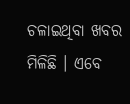ଚଳାଇଥିବା ଖବର ମିଳିଛି । ଏବେ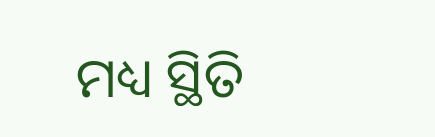ମଧ୍ୟ ସ୍ଥିତି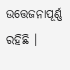ଉତ୍ତେଜନାପୂର୍ଣ୍ଣ ରହିଛି ।